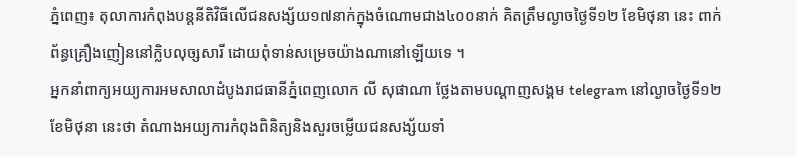ភ្នំពេញ៖ តុលាការកំពុងបន្តនីតិវិធីលេីជនសង្ស័យ១៧នាក់ក្នុងចំណោមជាង៤០០នាក់ គិតត្រឹមល្ងាចថ្ងៃទី១២ ខែមិថុនា នេះ ពាក់ព័ន្ធគ្រឿងញៀននៅក្លិបលុច្សសារី ដោយពុំទាន់សម្រេចយ៉ាងណានៅឡើយទេ ។
អ្នកនាំពាក្យអយ្យការអមសាលាដំបូងរាជធានីភ្នំពេញលោក លី សុផាណា ថ្លែងតាមបណ្ដាញសង្គម telegram នៅល្ងាចថ្ងៃទី១២ ខែមិថុនា នេះថា តំណាងអយ្យការកំពុងពិនិត្យនិងសួរចម្លើយជនសង្ស័យទាំ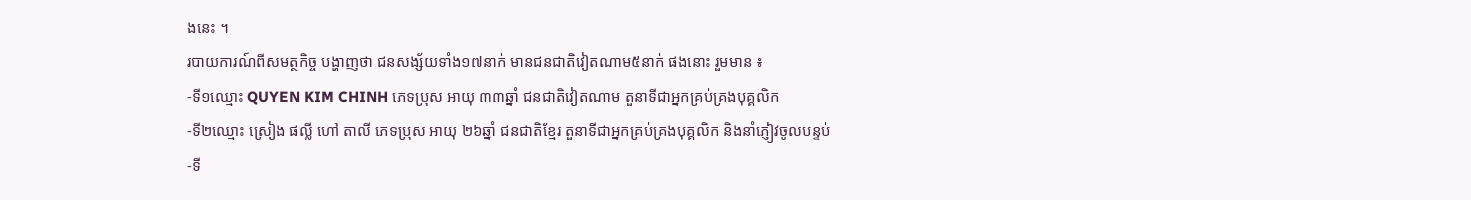ងនេះ ។
របាយការណ៍ពីសមត្ថកិច្ច បង្ហាញថា ជនសង្ស័យទាំង១៧នាក់ មានជនជាតិវៀតណាម៥នាក់ ផងនោះ រួមមាន ៖
-ទី១ឈ្មោះ QUYEN KIM CHINH ភេទប្រុស អាយុ ៣៣ឆ្នាំ ជនជាតិវៀតណាម តួនាទីជាអ្នកគ្រប់គ្រងបុគ្គលិក
-ទី២ឈ្មោះ ស្រៀង ផល្លី ហៅ តាលី ភេទប្រុស អាយុ ២៦ឆ្នាំ ជនជាតិខ្មែរ តួនាទីជាអ្នកគ្រប់គ្រងបុគ្គលិក និងនាំភ្ញៀវចូលបន្ទប់
-ទី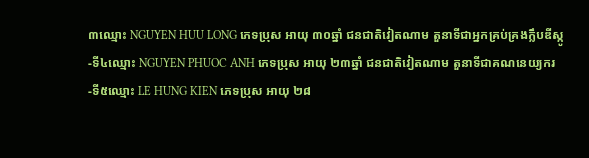៣ឈ្មោះ NGUYEN HUU LONG ភេទប្រុស អាយុ ៣០ឆ្នាំ ជនជាតិវៀតណាម តួនាទីជាអ្នកគ្រប់គ្រងក្លឹបឌីស្កូ
-ទី៤ឈ្មោះ NGUYEN PHUOC ANH ភេទប្រុស អាយុ ២៣ឆ្នាំ ជនជាតិវៀតណាម តួនាទីជាគណនេយ្យករ
-ទី៥ឈ្មោះ LE HUNG KIEN ភេទប្រុស អាយុ ២៨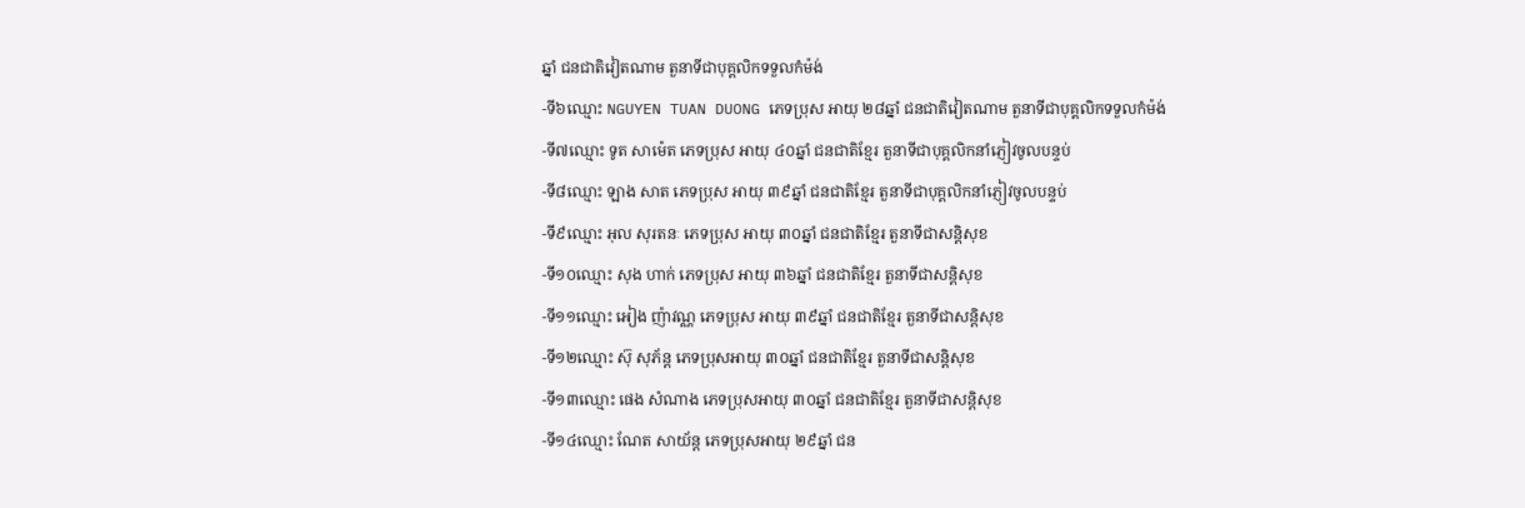ឆ្នាំ ជនជាតិវៀតណាម តួនាទីជាបុគ្គលិកទទួលកំម៉ង់
-ទី៦ឈ្មោះ NGUYEN TUAN DUONG ភេទប្រុស អាយុ ២៨ឆ្នាំ ជនជាតិវៀតណាម តួនាទីជាបុគ្គលិកទទួលកំម៉ង់
-ទី៧ឈ្មោះ ទូត សាម៉េត ភេទប្រុស អាយុ ៤០ឆ្នាំ ជនជាតិខ្មែរ តួនាទីជាបុគ្គលិកនាំភ្ញៀវចូលបន្ទប់
-ទី៨ឈ្មោះ ឡាង សាត ភេទប្រុស អាយុ ៣៩ឆ្នាំ ជនជាតិខ្មែរ តួនាទីជាបុគ្គលិកនាំភ្ញៀវចូលបន្ទប់
-ទី៩ឈ្មោះ អុល សុរតនៈ ភេទប្រុស អាយុ ៣០ឆ្នាំ ជនជាតិខ្មែរ តួនាទីជាសន្តិសុខ
-ទី១០ឈ្មោះ សុង ហាក់ ភេទប្រុស អាយុ ៣៦ឆ្នាំ ជនជាតិខ្មែរ តួនាទីជាសន្តិសុខ
-ទី១១ឈ្មោះ អៀង ញ៉ាវណ្ណ ភេទប្រុស អាយុ ៣៩ឆ្នាំ ជនជាតិខ្មែរ តួនាទីជាសន្តិសុខ
-ទី១២ឈ្មោះ ស៊ុ សុភ័ន្ត ភេទប្រុសអាយុ ៣០ឆ្នាំ ជនជាតិខ្មែរ តួនាទីជាសន្តិសុខ
-ទី១៣ឈ្មោះ ផេង សំណាង ភេទប្រុសអាយុ ៣០ឆ្នាំ ជនជាតិខ្មែរ តួនាទីជាសន្តិសុខ
-ទី១៤ឈ្មោះ ណែត សាយ័ន្ត ភេទប្រុសអាយុ ២៩ឆ្នាំ ជន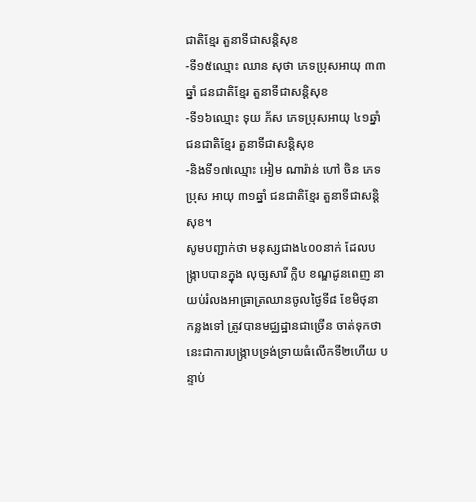ជាតិខ្មែរ តួនាទីជាសន្តិសុខ
-ទី១៥ឈ្មោះ ឈាន សុថា ភេទប្រុសអាយុ ៣៣ឆ្នាំ ជនជាតិខ្មែរ តួនាទីជាសន្តិសុខ
-ទី១៦ឈ្មោះ ទុយ ភ័ស ភេទប្រុសអាយុ ៤១ឆ្នាំ ជនជាតិខ្មែរ តួនាទីជាសន្តិសុខ
-និងទី១៧ឈ្មោះ អៀម ណារ៉ាន់ ហៅ ចិន ភេទប្រុស អាយុ ៣១ឆ្នាំ ជនជាតិខ្មែរ តួនាទីជាសន្តិសុខ។
សូមបញ្ជាក់ថា មនុស្សជាង៤០០នាក់ ដែលបង្ក្រាបបានក្នុង លុច្សសារី ក្លិប ខណ្ឌដូនពេញ នាយប់រំលងអាធ្រាត្រឈានចូលថ្ងៃទី៨ ខែមិថុនា កន្លងទៅ ត្រូវបានមជ្ឈដ្ឋានជាច្រើន ចាត់ទុកថា នេះជាការបង្ក្រាបទ្រង់ទ្រាយធំលើកទី២ហើយ បន្ទាប់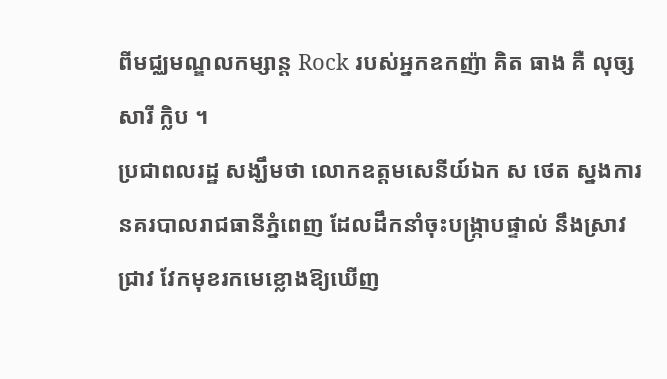ពីមជ្ឈមណ្ឌលកម្សាន្ត Rock របស់អ្នកឧកញ៉ា គិត ធាង គឺ លុច្សសារី ក្លិប ។
ប្រជាពលរដ្ឋ សង្ឃឹមថា លោកឧត្ដមសេនីយ៍ឯក ស ថេត ស្នងការនគរបាលរាជធានីភ្នំពេញ ដែលដឹកនាំចុះបង្ក្រាបផ្ទាល់ នឹងស្រាវជ្រាវ វែកមុខរកមេខ្លោងឱ្យឃើញ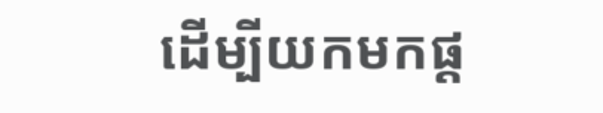ដើម្បីយកមកផ្ត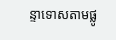ន្ទាទោសតាមផ្លូ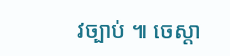វច្បាប់ ៕ ចេស្តា